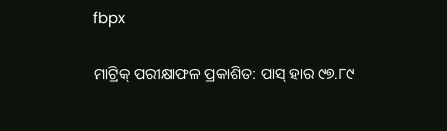fbpx

ମାଟ୍ରିକ୍ ପରୀକ୍ଷାଫଳ ପ୍ରକାଶିତ: ପାସ୍ ହାର ୯୭.୮୯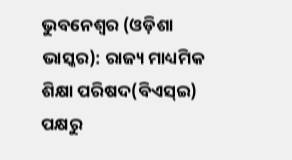ଭୁବନେଶ୍ୱର (ଓଡ଼ିଶା ଭାସ୍କର): ରାଜ୍ୟ ମାଧ୍ୟମିକ ଶିକ୍ଷା ପରିଷଦ(ବିଏସ୍ଇ) ପକ୍ଷରୁ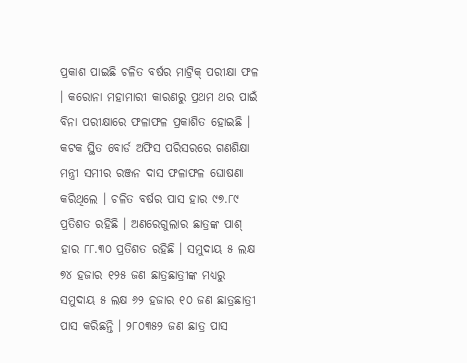ପ୍ରକାଶ ପାଇଛି ଚଳିତ ବର୍ଷର ମାଟ୍ରିକ୍ ପରୀକ୍ଷା ଫଳ । କରୋନା ମହାମାରୀ କାରଣରୁ ପ୍ରଥମ ଥର ପାଇଁ ବିନା ପରୀକ୍ଷାରେ ଫଳାଫଳ ପ୍ରକାଶିତ ହୋଇଛି । କଟକ ସ୍ଥିତ ବୋର୍ଡ ଅଫିସ ପରିସରରେ ଗଣଶିକ୍ଷା ମନ୍ତ୍ରୀ ସମୀର ରଞ୍ଜନ ଦାସ ଫଳାଫଳ ଘୋଷଣା କରିଥିଲେ । ଚଳିତ ବର୍ଷର ପାସ ହାର ୯୭.୮୯ ପ୍ରତିଶତ ରହିଛି । ଅଣରେଗୁଲାର ଛାତ୍ରଙ୍କ ପାଶ୍ ହାର ୮୮.୩୦ ପ୍ରତିଶତ ରହିଛି । ସମୁଦାୟ ୫ ଲକ୍ଷ ୭୪ ହଜାର ୧୨୫ ଜଣ ଛାତ୍ରଛାତ୍ରୀଙ୍କ ମଧ୍ୟରୁ ସମୁଦାୟ ୫ ଲକ୍ଷ ୬୨ ହଜାର ୧୦ ଜଣ ଛାତ୍ରଛାତ୍ରୀ ପାସ କରିଛନ୍ତି । ୨୮୦୩୫୨ ଜଣ ଛାତ୍ର ପାସ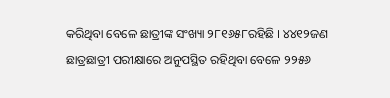କରିଥିବା ବେଳେ ଛାତ୍ରୀଙ୍କ ସଂଖ୍ୟା ୨୮୧୬୫୮ରହିଛି । ୪୪୧୨ଜଣ ଛାତ୍ରଛାତ୍ରୀ ପରୀକ୍ଷାରେ ଅନୁପସ୍ଥିତ ରହିଥିବା ବେଳେ ୨୨୫୬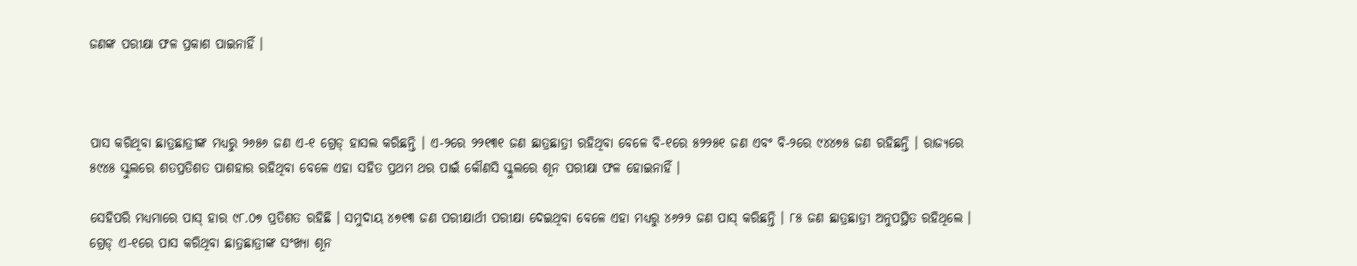ଜଣଙ୍କ ପରୀକ୍ଷା ଫଳ ପ୍ରକାଶ ପାଇନାହିଁ ।



ପାସ କରିଥିବା ଛାତ୍ରଛାତ୍ରୀଙ୍କ ମଧ୍ୟରୁ ୨୬୫୬ ଜଣ ଏ-୧ ଗ୍ରେଡ୍ ହାସଲ କରିଛନ୍ତି । ଏ-୨ରେ ୨୨୧୩୧ ଜଣ ଛାତ୍ରଛାତ୍ରୀ ରହିଥିବା ବେଳେ ବି-୧ରେ ୫୨୨୫୧ ଜଣ ଏବଂ ବି-୨ରେ ୯୪୪୭୫ ଜଣ ରହିଛନ୍ତି । ରାଜ୍ୟରେ ୫୯୪୫ ସ୍କୁଲରେ ଶତପ୍ରତିଶତ ପାଶହାର ରହିଥିବା ବେଳେ ଏହା ସହିତ ପ୍ରଥମ ଥର ପାଇଁ କୌଣସି ସ୍କୁଲରେ ଶୂନ ପରୀକ୍ଷା ଫଳ ହୋଇନାହିଁ ।

ସେହିପରି ମଧ୍ୟମାରେ ପାସ୍ ହାର ୯୮.୦୭ ପ୍ରତିଶତ ରହିଛି । ସମୁଦାୟ ୪୭୧୩ ଜଣ ପରୀକ୍ଷାର୍ଥୀ ପରୀକ୍ଷା ଦେଇଥିବା ବେଳେ ଏହା ମଧ୍ୟରୁ ୪୬୨୨ ଜଣ ପାସ୍ କରିଛନ୍ତି । ୮୫ ଜଣ ଛାତ୍ରଛାତ୍ରୀ ଅନୁପସ୍ଥିତ ରହିଥିଲେ । ଗ୍ରେଡ୍ ଏ-୧ରେ ପାସ କରିଥିବା ଛାତ୍ରଛାତ୍ରୀଙ୍କ ସଂଖ୍ୟା ଶୂନ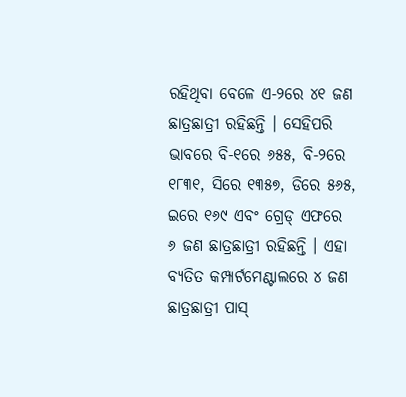ରହିଥିବା ବେଳେ ଏ-୨ରେ ୪୧ ଜଣ ଛାତ୍ରଛାତ୍ରୀ ରହିଛନ୍ତି । ସେହିପରି ଭାବରେ ବି-୧ରେ ୬୫୫, ବି-୨ରେ ୧୮୩୧, ସିରେ ୧୩୫୭, ଡିରେ ୫୬୫, ଇରେ ୧୬୯ ଏବଂ ଗ୍ରେଡ୍ ଏଫରେ ୬ ଜଣ ଛାତ୍ରଛାତ୍ରୀ ରହିଛନ୍ତି । ଏହା ବ୍ୟତିତ କମ୍ପାର୍ଟମେଣ୍ଟାଲରେ ୪ ଜଣ ଛାତ୍ରଛାତ୍ରୀ ପାସ୍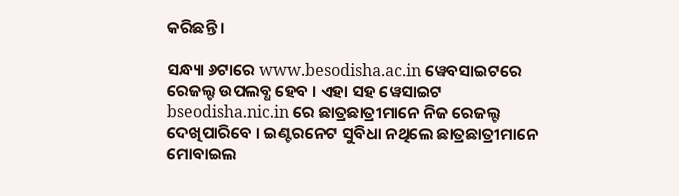କରିଛନ୍ତି ।

ସନ୍ଧ୍ୟା ୬ଟାରେ www.besodisha.ac.in ୱେବସାଇଟରେ ରେଜଲ୍ଟ ଉପଲବ୍ଧ ହେବ । ଏହା ସହ ୱେସାଇଟ bseodisha.nic.in ରେ ଛାତ୍ରଛାତ୍ରୀମାନେ ନିଜ ରେଜଲ୍ଟ ଦେଖିପାରିବେ । ଇଣ୍ଟରନେଟ ସୁବିଧା ନଥିଲେ ଛାତ୍ରଛାତ୍ରୀମାନେ ମୋବାଇଲ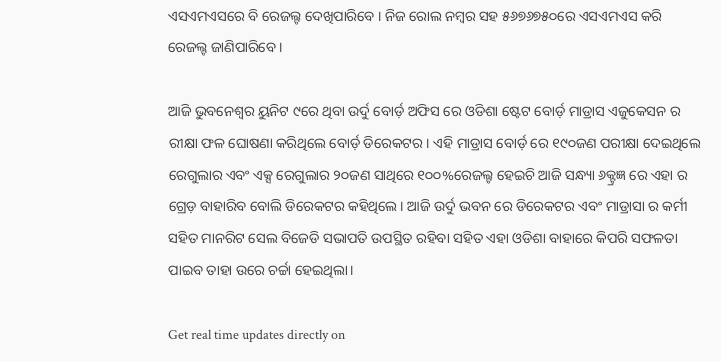ଏସଏମଏସରେ ବି ରେଜଲ୍ଟ ଦେଖିପାରିବେ । ନିଜ ରୋଲ ନମ୍ବର ସହ ୫୬୭୬୭୫୦ରେ ଏସଏମଏସ କରି ରେଜଲ୍ଟ ଜାଣିପାରିବେ ।

ଆଜି ଭୁବନେଶ୍ୱର ୟୁନିଟ ୯ରେ ଥିବା ଉର୍ଦୁ ବୋର୍ଡ଼ ଅଫିସ ରେ ଓଡିଶା ଷ୍ଟେଟ ବୋର୍ଡ଼ ମାଡ୍ରାସ ଏଜୁକେସନ ର ରୀକ୍ଷା ଫଳ ଘୋଷଣା କରିଥିଲେ ବୋର୍ଡ଼ ଡିରେକଟର। ଏହି ମାଡ୍ରାସ ବୋର୍ଡ଼ ରେ ୧୯୦ଜଣ ପରୀକ୍ଷା ଦେଇଥିଲେ ରେଗୁଲାର ଏବଂ ଏକ୍ସ ରେଗୁଲାର ୨୦ଜଣ ସାଥିରେ ୧୦୦%ରେଜଲ୍ଟ ହେଇଚି ଆଜି ସନ୍ଧ୍ୟା ୬କ୍ଟ୍ରଜ୍ଞ ରେ ଏହା ର ଗ୍ରେଡ଼ ବାହାରିବ ବୋଲି ଡିରେକଟର କହିଥିଲେ। ଆଜି ଉର୍ଦୁ ଭବନ ରେ ଡିରେକଟର ଏବଂ ମାଡ୍ରାସା ର କର୍ମୀ ସହିତ ମାନରିଟ ସେଲ ବିଜେଡି ସଭାପତି ଉପସ୍ଥିତ ରହିବା ସହିତ ଏହା ଓଡିଶା ବାହାରେ କିପରି ସଫଳତା ପାଇବ ତାହା ଉରେ ଚର୍ଚ୍ଚା ହେଇଥିଲା।

Get real time updates directly on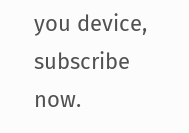you device, subscribe now.